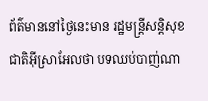ព័ត៌មាននៅថ្ងៃនេះមាន រដ្ឋមន្ត្រីសន្តិសុខជាតិអ៊ីស្រាអែលថា បទឈប់បាញ់ណា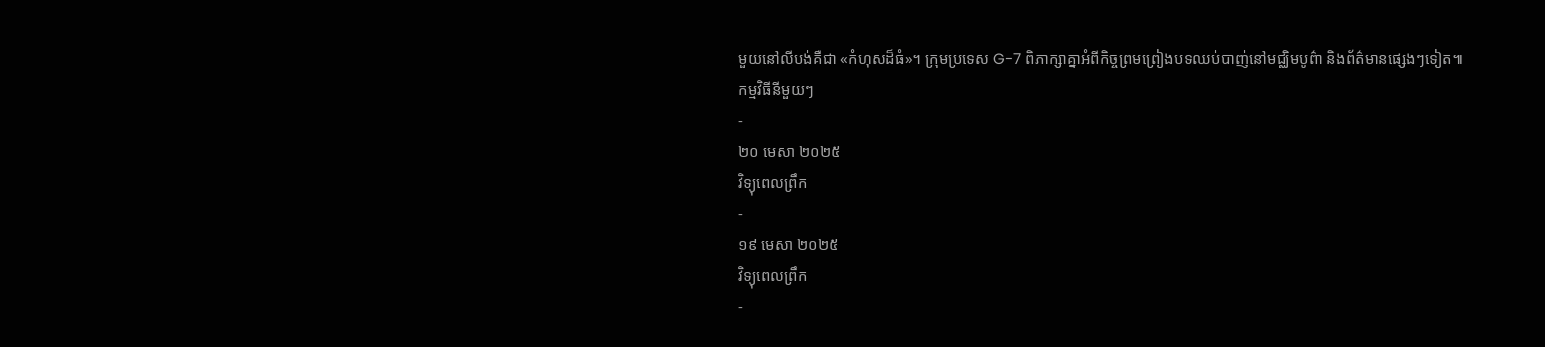មួយនៅលីបង់គឺជា «កំហុសដ៏ធំ»។ ក្រុមប្រទេស G-7 ពិភាក្សាគ្នាអំពីកិច្ចព្រមព្រៀងបទឈប់បាញ់នៅមជ្ឈិមបូព៌ា និងព័ត៌មានផ្សេងៗទៀត៕
កម្មវិធីនីមួយៗ
-
២០ មេសា ២០២៥
វិទ្យុពេលព្រឹក
-
១៩ មេសា ២០២៥
វិទ្យុពេលព្រឹក
-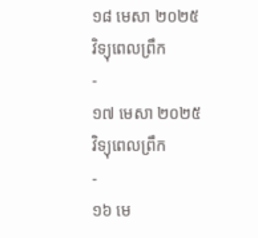១៨ មេសា ២០២៥
វិទ្យុពេលព្រឹក
-
១៧ មេសា ២០២៥
វិទ្យុពេលព្រឹក
-
១៦ មេ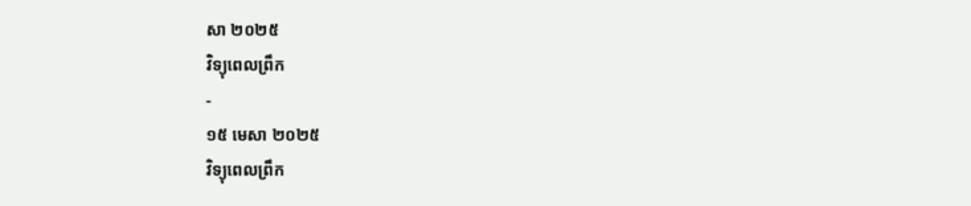សា ២០២៥
វិទ្យុពេលព្រឹក
-
១៥ មេសា ២០២៥
វិទ្យុពេលព្រឹក